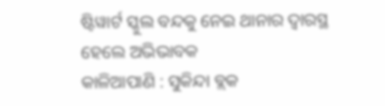ଷ୍ଟିୱାର୍ଟ ସ୍କୁଲ ବନ୍ଦକୁ ନେଇ ଥାନାର ଦ୍ୱାରସ୍ଥ ହେଲେ ଅଭିଭାବକ
କାଳିଆପାଣି : ସୁକିନ୍ଦା ବ୍ଲକ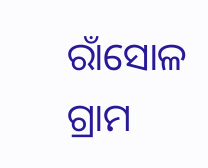ରାଁସୋଳ ଗ୍ରାମ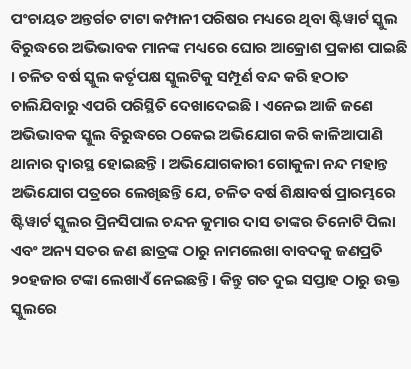ପଂଚାୟତ ଅନ୍ତର୍ଗତ ଟାଟା କମ୍ପାନୀ ପରିଷର ମଧ୍ୟରେ ଥିବା ଷ୍ଟିୱାର୍ଟ ସ୍କୁଲ ବିରୁଦ୍ଧରେ ଅଭିଭାବକ ମାନଙ୍କ ମଧ୍ୟରେ ଘୋର ଆକ୍ରୋଶ ପ୍ରକାଶ ପାଇଛି । ଚଳିତ ବର୍ଷ ସ୍କୁଲ କର୍ତୃପକ୍ଷ ସ୍କୁଲଟିକୁ ସମ୍ପୂର୍ଣ ବନ୍ଦ କରି ହଠାତ ଚାଲିଯିବାରୁ ଏପରି ପରିସ୍ଥିତି ଦେଖାଦେଇଛି । ଏନେଇ ଆଜି ଜଣେ ଅଭିଭାବକ ସ୍କୁଲ ବିରୁଦ୍ଧରେ ଠକେଇ ଅଭିଯୋଗ କରି କାଳିଆପାଣି ଥାନାର ଦ୍ୱାରସ୍ଥ ହୋଇଛନ୍ତି । ଅଭିଯୋଗକାରୀ ଗୋକୁଳା ନନ୍ଦ ମହାନ୍ତ ଅଭିଯୋଗ ପତ୍ରରେ ଲେଖିଛନ୍ତି ଯେ, ଚଳିତ ବର୍ଷ ଶିକ୍ଷାବର୍ଷ ପ୍ରାରମ୍ଭରେ ଷ୍ଟିୱାର୍ଟ ସ୍କୁଲର ପ୍ରିନସିପାଲ ଚନ୍ଦନ କୁମାର ଦାସ ତାଙ୍କର ତିନୋଟି ପିଲା ଏବଂ ଅନ୍ୟ ସତର ଜଣ ଛାତ୍ରଙ୍କ ଠାରୁ ନାମଲେଖା ବାବଦକୁ ଜଣପ୍ରତି ୨୦ହଜାର ଟଙ୍କା ଲେଖାଏଁ ନେଇଛନ୍ତି । କିନ୍ତୁ ଗତ ଦୁଇ ସପ୍ତାହ ଠାରୁ ଉକ୍ତ ସ୍କୁଲରେ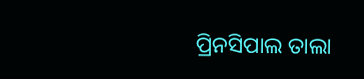ପ୍ରିନସିପାଲ ତାଲା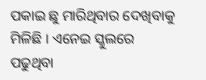ପକାଇ ଛୁ ମାରିଥିବାର ଦେଖିବାକୁ ମିଳିଛି । ଏନେଇ ସ୍କୁଲରେ ପଢୁଥିବା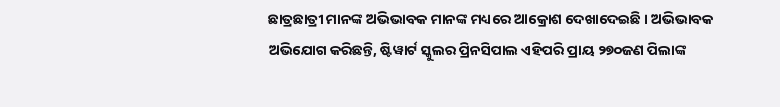ଛାତ୍ରଛାତ୍ରୀ ମାନଙ୍କ ଅଭିଭାବକ ମାନଙ୍କ ମଧ୍ୟରେ ଆକ୍ରୋଶ ଦେଖାଦେଇଛି । ଅଭିଭାବକ ଅଭିଯୋଗ କରିଛନ୍ତି, ଷ୍ଟିୱାର୍ଟ ସ୍କୁଲର ପ୍ରିନସିପାଲ ଏହିପରି ପ୍ରାୟ ୨୭୦ଜଣ ପିଲାଙ୍କ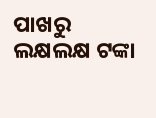ପାଖରୁ ଲକ୍ଷଲକ୍ଷ ଟଙ୍କା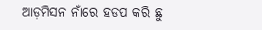ଆଡ଼ମିସନ ନାଁରେ ହଡପ କରି ଛୁ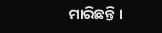ମାରିଛନ୍ତି ।